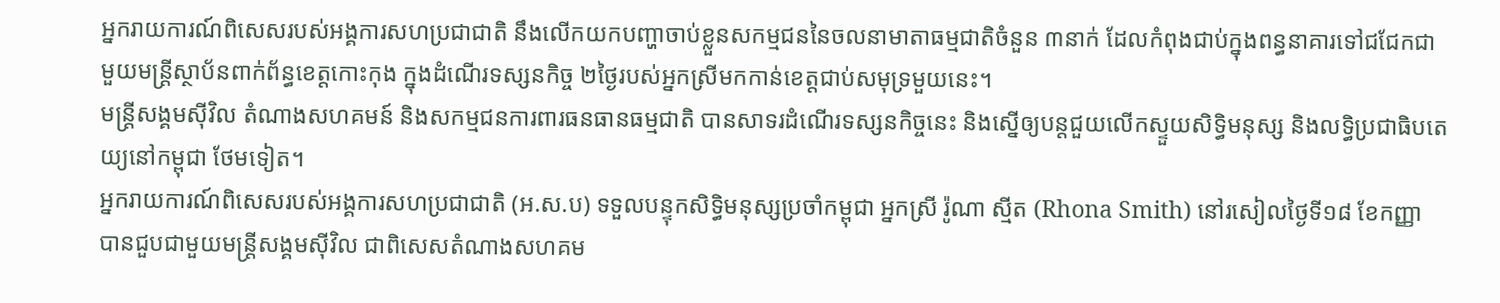អ្នករាយការណ៍ពិសេសរបស់អង្គការសហប្រជាជាតិ នឹងលើកយកបញ្ហាចាប់ខ្លួនសកម្មជននៃចលនាមាតាធម្មជាតិចំនួន ៣នាក់ ដែលកំពុងជាប់ក្នុងពន្ធនាគារទៅជជែកជាមួយមន្ត្រីស្ថាប័នពាក់ព័ន្ធខេត្តកោះកុង ក្នុងដំណើរទស្សនកិច្ច ២ថ្ងៃរបស់អ្នកស្រីមកកាន់ខេត្តជាប់សមុទ្រមួយនេះ។
មន្ត្រីសង្គមស៊ីវិល តំណាងសហគមន៍ និងសកម្មជនការពារធនធានធម្មជាតិ បានសាទរដំណើរទស្សនកិច្ចនេះ និងស្នើឲ្យបន្តជួយលើកស្ទួយសិទ្ធិមនុស្ស និងលទ្ធិប្រជាធិបតេយ្យនៅកម្ពុជា ថែមទៀត។
អ្នករាយការណ៍ពិសេសរបស់អង្គការសហប្រជាជាតិ (អ.ស.ប) ទទួលបន្ទុកសិទ្ធិមនុស្សប្រចាំកម្ពុជា អ្នកស្រី រ៉ូណា ស្មីត (Rhona Smith) នៅរសៀលថ្ងៃទី១៨ ខែកញ្ញា បានជួបជាមួយមន្ត្រីសង្គមស៊ីវិល ជាពិសេសតំណាងសហគម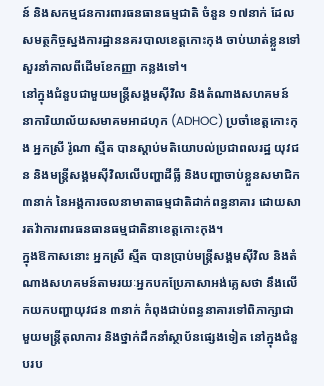ន៍ និងសកម្មជនការពារធនធានធម្មជាតិ ចំនួន ១៧នាក់ ដែលសមត្ថកិច្ចស្នងការដ្ឋាននគរបាលខេត្តកោះកុង ចាប់ឃាត់ខ្លួនទៅសួរនាំកាលពីដើមខែកញ្ញា កន្លងទៅ។
នៅក្នុងជំនួបជាមួយមន្ត្រីសង្គមស៊ីវិល និងតំណាងសហគមន៍ នាការិយាល័យសមាគមអាដហុក (ADHOC) ប្រចាំខេត្តកោះកុង អ្នកស្រី រ៉ូណា ស្មីត បានស្ដាប់មតិយោបល់ប្រជាពលរដ្ឋ យុវជន និងមន្ត្រីសង្គមស៊ីវិលលើបញ្ហាដីធ្លី និងបញ្ហាចាប់ខ្លួនសមាជិក ៣នាក់ នៃអង្គការចលនាមាតាធម្មជាតិដាក់ពន្ធនាគារ ដោយសារតវ៉ាការពារធនធានធម្មជាតិនាខេត្តកោះកុង។
ក្នុងឱកាសនោះ អ្នកស្រី ស្មីត បានប្រាប់មន្ត្រីសង្គមស៊ីវិល និងតំណាងសហគមន៍តាមរយៈអ្នកបកប្រែភាសាអង់គ្លេសថា នឹងលើកយកបញ្ហាយុវជន ៣នាក់ កំពុងជាប់ពន្ធនាគារទៅពិភាក្សាជាមួយមន្ត្រីតុលាការ និងថ្នាក់ដឹកនាំស្ថាប័នផ្សេងទៀត នៅក្នុងជំនួបរប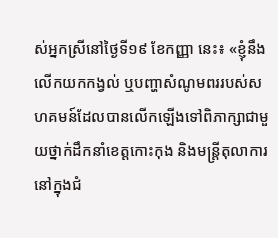ស់អ្នកស្រីនៅថ្ងៃទី១៩ ខែកញ្ញា នេះ៖ «ខ្ញុំនឹងលើកយកកង្វល់ ឬបញ្ហាសំណូមពររបស់សហគមន៍ដែលបានលើកឡើងទៅពិភាក្សាជាមួយថ្នាក់ដឹកនាំខេត្តកោះកុង និងមន្ត្រីតុលាការនៅក្នុងជំ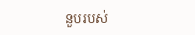នួបរបស់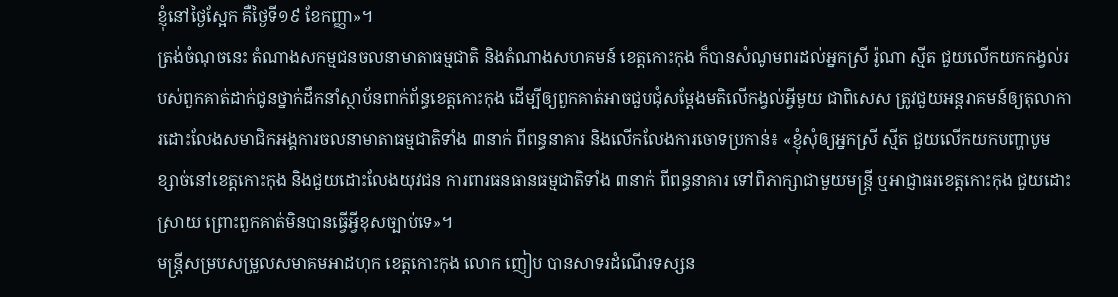ខ្ញុំនៅថ្ងៃស្អែក គឺថ្ងៃទី១៩ ខែកញ្ញា»។
ត្រង់ចំណុចនេះ តំណាងសកម្មជនចលនាមាតាធម្មជាតិ និងតំណាងសហគមន៍ ខេត្តកោះកុង ក៏បានសំណូមពរដល់អ្នកស្រី រ៉ូណា ស្មីត ជួយលើកយកកង្វល់របស់ពួកគាត់ដាក់ជូនថ្នាក់ដឹកនាំស្ថាប័នពាក់ព័ន្ធខេត្តកោះកុង ដើម្បីឲ្យពួកគាត់អាចជួបជុំសម្ដែងមតិលើកង្វល់អ្វីមួយ ជាពិសេស ត្រូវជួយអន្តរាគមន៍ឲ្យតុលាការដោះលែងសមាជិកអង្គការចលនាមាតាធម្មជាតិទាំង ៣នាក់ ពីពន្ធនាគារ និងលើកលែងការចោទប្រកាន់៖ «ខ្ញុំសុំឲ្យអ្នកស្រី ស្មីត ជួយលើកយកបញ្ហាបូមខ្សាច់នៅខេត្តកោះកុង និងជួយដោះលែងយុវជន ការពារធនធានធម្មជាតិទាំង ៣នាក់ ពីពន្ធនាគារ ទៅពិភាក្សាជាមួយមន្ត្រី ឬអាជ្ញាធរខេត្តកោះកុង ជួយដោះស្រាយ ព្រោះពួកគាត់មិនបានធ្វើអ្វីខុសច្បាប់ទេ»។
មន្ត្រីសម្របសម្រួលសមាគមអាដហុក ខេត្តកោះកុង លោក ញៀប បានសាទរដំណើរទស្សន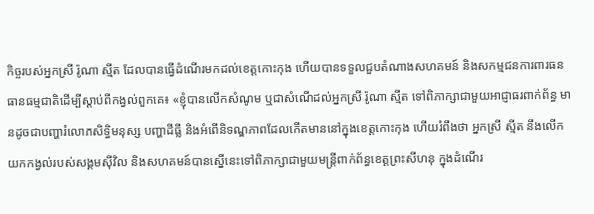កិច្ចរបស់អ្នកស្រី រ៉ូណា ស្មីត ដែលបានធ្វើដំណើរមកដល់ខេត្តកោះកុង ហើយបានទទួលជួបតំណាងសហគមន៍ និងសកម្មជនការពារធនធានធម្មជាតិដើម្បីស្ដាប់ពីកង្វល់ពួកគេ៖ «ខ្ញុំបានលើកសំណូម ឬជាសំណើដល់អ្នកស្រី រ៉ូណា ស្មីត ទៅពិភាក្សាជាមួយអាជ្ញាធរពាក់ព័ន្ធ មានដូចជាបញ្ហារំលោភសិទ្ធិមនុស្ស បញ្ហាដីធ្លី និងអំពើនិទណ្ឌភាពដែលកើតមាននៅក្នុងខេត្តកោះកុង ហើយរំពឹងថា អ្នកស្រី ស្មីត នឹងលើកយកកង្វល់របស់សង្គមស៊ីវិល និងសហគមន៍បានស្នើនេះទៅពិភាក្សាជាមួយមន្ត្រីពាក់ព័ន្ធខេត្តព្រះសីហនុ ក្នុងដំណើរ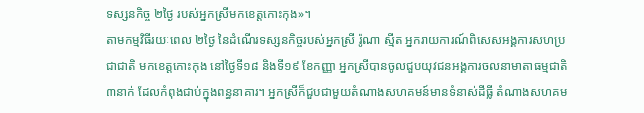ទស្សនកិច្ច ២ថ្ងៃ របស់អ្នកស្រីមកខេត្តកោះកុង»។
តាមកម្មវិធីរយៈពេល ២ថ្ងៃ នៃដំណើរទស្សនកិច្ចរបស់អ្នកស្រី រ៉ូណា ស្មីត អ្នករាយការណ៍ពិសេសអង្គការសហប្រជាជាតិ មកខេត្តកោះកុង នៅថ្ងៃទី១៨ និងទី១៩ ខែកញ្ញា អ្នកស្រីបានចូលជួបយុវជនអង្គការចលនាមាតាធម្មជាតិ ៣នាក់ ដែលកំពុងជាប់ក្នុងពន្ធនាគារ។ អ្នកស្រីក៏ជួបជាមួយតំណាងសហគមន៍មានទំនាស់ដីធ្លី តំណាងសហគម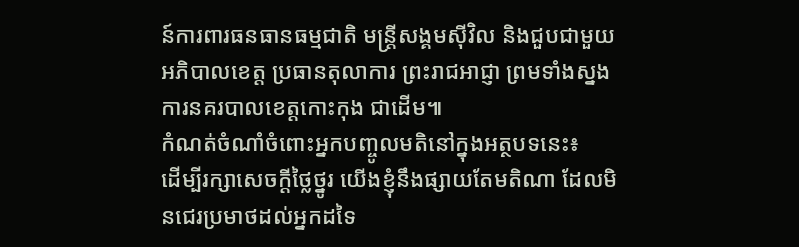ន៍ការពារធនធានធម្មជាតិ មន្ត្រីសង្គមស៊ីវិល និងជួបជាមួយអភិបាលខេត្ត ប្រធានតុលាការ ព្រះរាជអាជ្ញា ព្រមទាំងស្នងការនគរបាលខេត្តកោះកុង ជាដើម៕
កំណត់ចំណាំចំពោះអ្នកបញ្ចូលមតិនៅក្នុងអត្ថបទនេះ៖
ដើម្បីរក្សាសេចក្ដីថ្លៃថ្នូរ យើងខ្ញុំនឹងផ្សាយតែមតិណា ដែលមិនជេរប្រមាថដល់អ្នកដទៃ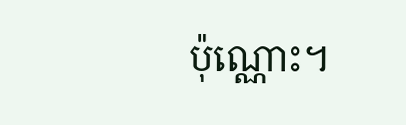ប៉ុណ្ណោះ។